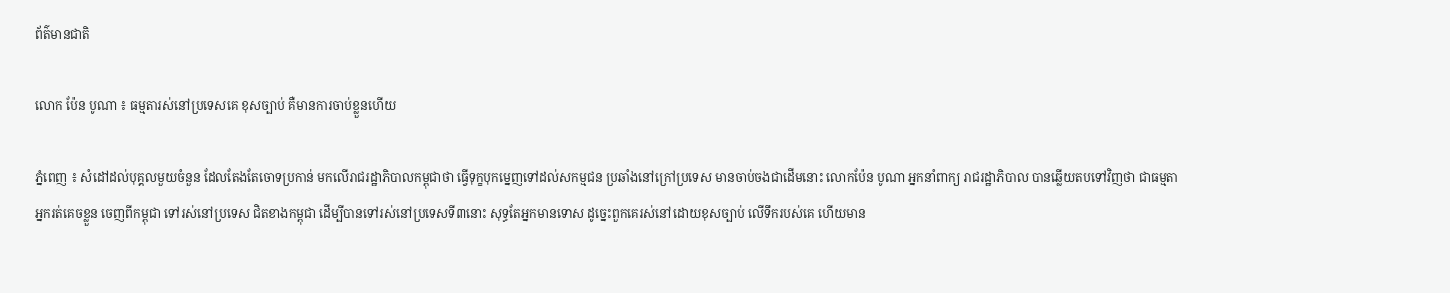ព័ត៌មានជាតិ

លោក ប៉ែន បូណា ៖ ធម្មតារស់នៅប្រទេសគេ ខុសច្បាប់ គឺមានការចាប់ខ្លួនហើយ

ភ្នំពេញ ៖ សំដៅដល់បុគ្គលមួយចំនួន ដែលតែងតែចោទប្រកាន់ មកលើរាជរដ្ឋាភិបាលកម្ពុជាថា ធ្វើទុក្ខបុកម្នេញទៅដល់សកម្មជន ប្រឆាំងនៅក្រៅប្រទេស មានចាប់ចងជាដើមនោះ លោកប៉ែន បូណា អ្នកនាំពាក្យ រាជរដ្ឋាភិបាល បានឆ្លើយតបទៅវិញថា ជាធម្មតាអ្នករត់គេចខ្លួន ចេញពីកម្ពុជា ទៅរស់នៅប្រទេស ជិតខាងកម្ពុជា ដើម្បីបានទៅរស់នៅប្រទេសទី៣នោះ សុទ្ធតែអ្នកមានទោស ដូច្នេះពួកគេរស់នៅដោយខុសច្បាប់ លើទឹករបស់គេ ហើយមាន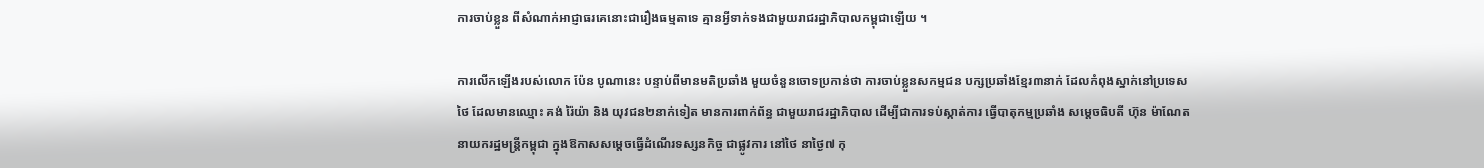ការចាប់ខ្លួន ពីសំណាក់អាជ្ញាធរគេនោះជារឿងធម្មតាទេ គ្មានអ្វីទាក់ទងជាមួយរាជរដ្ឋាភិបាលកម្ពុជាឡើយ ។

ការលើកឡើងរបស់លោក ប៉ែន បូណានេះ បន្ទាប់ពីមានមតិប្រឆាំង មួយចំនួនចោទប្រកាន់ថា ការចាប់ខ្លួនសកម្មជន បក្សប្រឆាំងខ្មែរ៣នាក់ ដែលកំពុងស្នាក់នៅប្រទេសថៃ ដែលមានឈ្មោះ គង់ រ៉ៃយ៉ា និង យុវជន២នាក់ទៀត មានការពាក់ព័ន្ធ ជាមួយរាជរដ្ឋាភិបាល ដើម្បីជាការទប់ស្កាត់ការ ធ្វើបាតុកម្មប្រឆាំង សម្តេចធិបតី ហ៊ុន ម៉ាណែត នាយករដ្ឋមន្រ្តីកម្ពុជា ក្នុងឱកាសសម្តេចធ្វើដំណើរទស្សនកិច្ច ជាផ្លូវការ នៅថៃ នាថ្ងៃ៧ កុ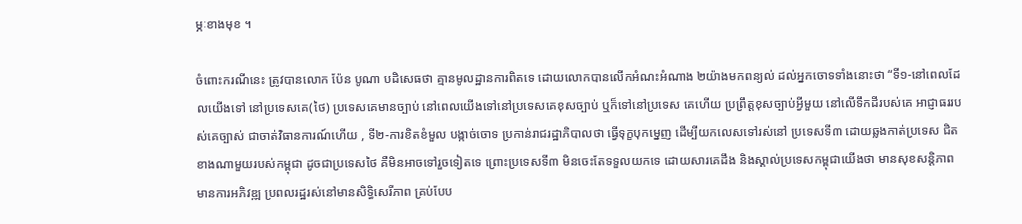ម្ភៈខាងមុខ ។

ចំពោះករណីនេះ ត្រូវបានលោក ប៉ែន បូណា បដិសេធថា គ្មានមូលដ្ឋានការពិតទេ ដោយលោកបានលើកអំណះអំណាង ២យ៉ាងមកពន្យល់ ដល់អ្នកចោទទាំងនោះថា “ទី១-នៅពេលដែលយើងទៅ នៅប្រទេសគេ(ថៃ) ប្រទេសគេមានច្បាប់ នៅពេលយើងទៅនៅប្រទេសគេខុសច្បាប់ ឬក៏ទៅនៅប្រទេស គេហើយ ប្រព្រឹត្តខុសច្បាប់អ្វីមួយ នៅលើទឹកដីរបស់គេ អាជ្ញាធររបស់គេច្បាស់ ជាចាត់វិធានការណ៍ហើយ , ទី២-ការខិតខំមួល បង្កាច់ចោទ ប្រកាន់រាជរដ្ឋាភិបាលថា ធ្វើទុក្ខបុកម្នេញ ដើម្បីយកលេសទៅរស់នៅ ប្រទេសទី៣ ដោយឆ្លងកាត់ប្រទេស ជិតខាងណាមួយរបស់កម្ពុជា ដូចជាប្រទេសថៃ គឺមិនអាចទៅរួចទៀតទេ ព្រោះប្រទេសទី៣ មិនចេះតែទទួលយកទេ ដោយសារគេដឹង និងស្គាល់ប្រទេសកម្ពុជាយើងថា មានសុខសន្តិភាព មានការអភិវឌ្ឍ ប្រពលរដ្ឋរស់នៅមានសិទ្ធិសេរីភាព គ្រប់បែប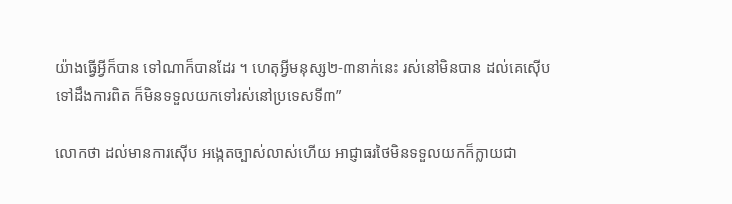យ៉ាងធ្វើអ្វីក៏បាន ទៅណាក៏បានដែរ ។ ហេតុអ្វីមនុស្ស២-៣នាក់នេះ រស់នៅមិនបាន ដល់គេស៊ើបទៅដឹងការពិត ក៏មិនទទួលយកទៅរស់នៅប្រទេសទី៣”

លោកថា ដល់មានការស៊ើប អង្កេតច្បាស់លាស់ហើយ អាជ្ញាធរថៃមិនទទួលយកក៏ក្លាយជា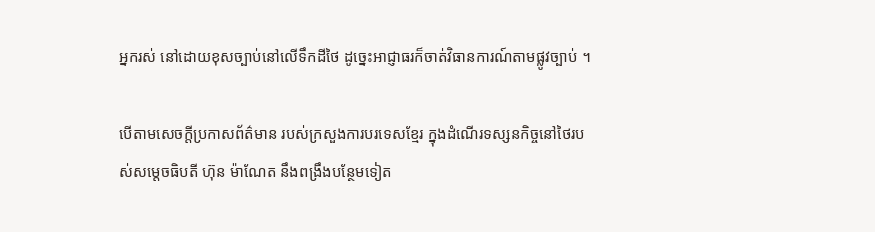អ្នករស់ នៅដោយខុសច្បាប់នៅលើទឹកដីថៃ ដូច្នេះអាជ្ញាធរក៏ចាត់វិធានការណ៍តាមផ្លូវច្បាប់ ។

បើតាមសេចក្តីប្រកាសព័ត៌មាន របស់ក្រសួងការបរទេសខ្មែរ ក្នុងដំណើរទស្សនកិច្ចនៅថៃរបស់សម្តេចធិបតី ហ៊ុន ម៉ាណែត នឹងពង្រឹងបន្ថែមទៀត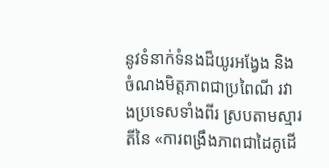នូវទំនាក់ទំនងដ៏យូរអង្វែង និងចំណងមិត្តភាពជាប្រពៃណី រវាងប្រទេសទាំងពីរ ស្របតាមស្មារតីនៃ «ការពង្រឹងភាពជាដៃគូដើ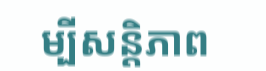ម្បីសន្តិភាព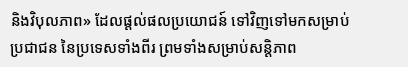និងវិបុលភាព» ដែលផ្តល់ផលប្រយោជន៍ ទៅវិញទៅមកសម្រាប់ប្រជាជន នៃប្រទេសទាំងពីរ ព្រមទាំងសម្រាប់សន្តិភាព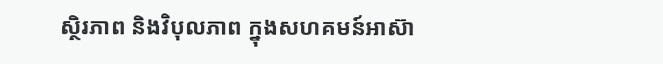ស្ថិរភាព និងវិបុលភាព ក្នុងសហគមន៍អាស៊ា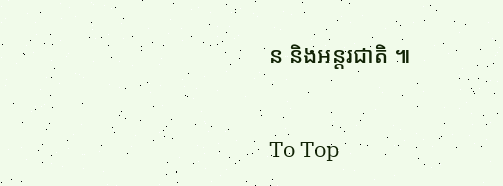ន និងអន្តរជាតិ ៕

To Top